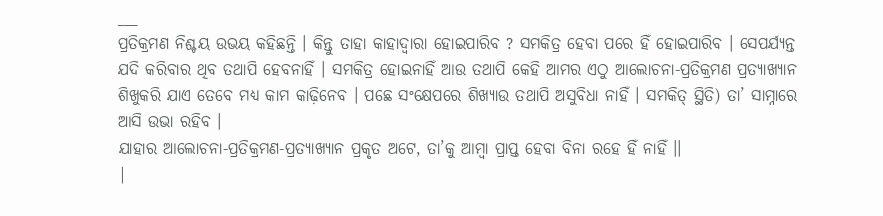___
ପ୍ରତିକ୍ରମଣ ନିଶ୍ଚୟ ଉଭୟ କହିଛନ୍ତି । କିନ୍ତୁ ତାହା କାହାଦ୍ଵାରା ହୋଇପାରିବ ? ସମକିତ୍ର ହେବା ପରେ ହିଁ ହୋଇପାରିବ । ସେପର୍ଯ୍ୟନ୍ତ ଯଦି କରିବାର ଥିବ ତଥାପି ହେବନାହିଁ । ସମକିତ୍ର ହୋଇନାହିଁ ଆଉ ତଥାପି କେହି ଆମର ଏଠୁ ଆଲୋଚନା-ପ୍ରତିକ୍ରମଣ ପ୍ରତ୍ୟାଖ୍ୟାନ ଶିଖୁକରି ଯାଏ ତେବେ ମଧ୍ୟ କାମ କାଢ଼ିନେବ । ପଛେ ସଂକ୍ଷେପରେ ଶିଖ୍ୟାଉ ତଥାପି ଅସୁବିଧା ନାହିଁ । ସମକିତ୍ ସ୍ଥିତି) ତା’ ସାମ୍ନାରେ ଆସି ଉଭା ରହିବ ।
ଯାହାର ଆଲୋଚନା-ପ୍ରତିକ୍ରମଣ-ପ୍ରତ୍ୟାଖ୍ୟାନ ପ୍ରକୃତ ଅଟେ, ତା’କୁ ଆମ୍ବା ପ୍ରାପ୍ତ ହେବା ବିନା ରହେ ହିଁ ନାହିଁ ।।
|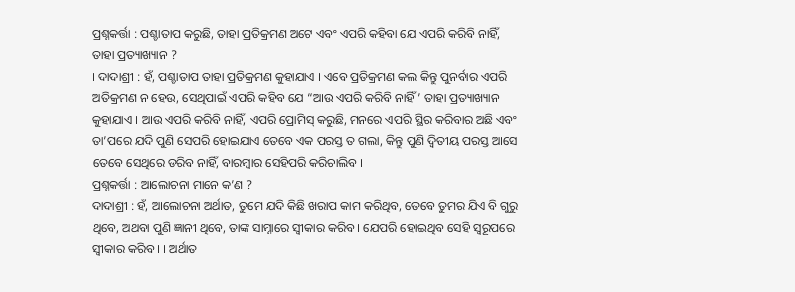ପ୍ରଶ୍ନକର୍ତ୍ତା : ପଶ୍ଚାତାପ କରୁଛି, ତାହା ପ୍ରତିକ୍ରମଣ ଅଟେ ଏବଂ ଏପରି କହିବା ଯେ ଏପରି କରିବି ନାହିଁ, ତାହା ପ୍ରତ୍ୟାଖ୍ୟାନ ?
। ଦାଦାଶ୍ରୀ : ହଁ, ପଶ୍ଚାତାପ ତାହା ପ୍ରତିକ୍ରମଣ କୁହାଯାଏ । ଏବେ ପ୍ରତିକ୍ରମଣ କଲ କିନ୍ତୁ ପୁନର୍ବାର ଏପରି ଅତିକ୍ରମଣ ନ ହେଉ, ସେଥିପାଇଁ ଏପରି କହିବ ଯେ “ଆଉ ଏପରି କରିବି ନାହିଁ’ ତାହା ପ୍ରତ୍ୟାଖ୍ୟାନ କୁହାଯାଏ । ଆଉ ଏପରି କରିବି ନାହିଁ, ଏପରି ପ୍ରୋମିସ୍ କରୁଛି, ମନରେ ଏପରି ସ୍ଥିର କରିବାର ଅଛି ଏବଂ ତା’ପରେ ଯଦି ପୁଣି ସେପରି ହୋଇଯାଏ ତେବେ ଏକ ପରସ୍ତ ତ ଗଲା, କିନ୍ତୁ ପୁଣି ଦ୍ବିତୀୟ ପରସ୍ତ ଆସେ ତେବେ ସେଥିରେ ଡରିବ ନାହିଁ, ବାରମ୍ବାର ସେହିପରି କରିଚାଲିବ ।
ପ୍ରଶ୍ନକର୍ତ୍ତା : ଆଲୋଚନା ମାନେ କ’ଣ ?
ଦାଦାଶ୍ରୀ : ହଁ, ଆଲୋଚନା ଅର୍ଥାତ, ତୁମେ ଯଦି କିଛି ଖରାପ କାମ କରିଥିବ, ତେବେ ତୁମର ଯିଏ ବି ଗୁରୁ ଥିବେ, ଅଥବା ପୁଣି ଜ୍ଞାନୀ ଥିବେ, ତାଙ୍କ ସାମ୍ନାରେ ସ୍ବୀକାର କରିବ । ଯେପରି ହୋଇଥିବ ସେହି ସ୍ଵରୂପରେ ସ୍ବୀକାର କରିବ । । ଅର୍ଥାତ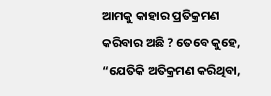ଆମକୁ କାହାର ପ୍ରତିକ୍ରମଣ କରିବାର ଅଛି ? ତେବେ କୁହେ, “ଯେତିକି ଅତିକ୍ରମଣ କରିଥିବା,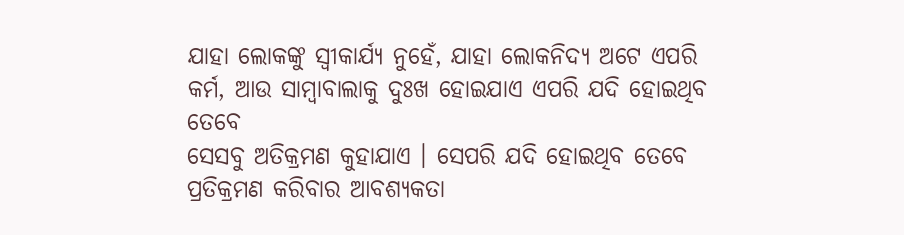ଯାହା ଲୋକଙ୍କୁ ସ୍ବୀକାର୍ଯ୍ୟ ନୁହେଁ, ଯାହା ଲୋକନିଦ୍ୟ ଅଟେ ଏପରି କର୍ମ, ଆଉ ସାମ୍ବାବାଲାକୁ ଦୁଃଖ ହୋଇଯାଏ ଏପରି ଯଦି ହୋଇଥିବ ତେବେ
ସେସବୁ ଅତିକ୍ରମଣ କୁହାଯାଏ । ସେପରି ଯଦି ହୋଇଥିବ ତେବେ ପ୍ରତିକ୍ରମଣ କରିବାର ଆବଶ୍ୟକତା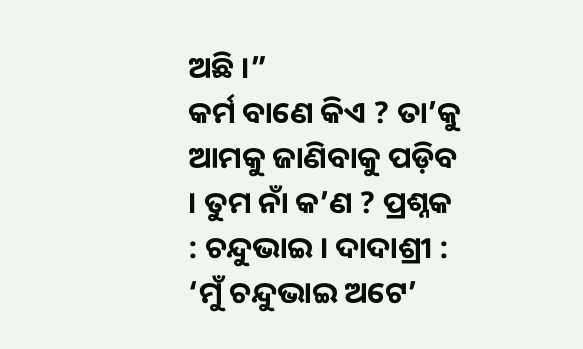ଅଛି ।”
କର୍ମ ବାଣେ କିଏ ? ତା’କୁ ଆମକୁ ଜାଣିବାକୁ ପଡ଼ିବ । ତୁମ ନାଁ କ’ଣ ? ପ୍ରଶ୍ନକ : ଚନ୍ଦୁଭାଇ । ଦାଦାଶ୍ରୀ : ‘ମୁଁ ଚନ୍ଦୁଭାଇ ଅଟେ’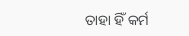ତାହା ହିଁ କର୍ମ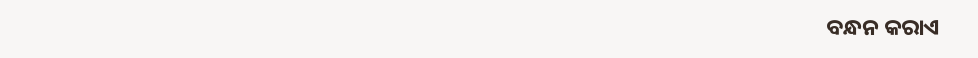ବନ୍ଧନ କରାଏ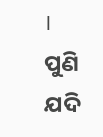। ପୁଣି ଯଦି